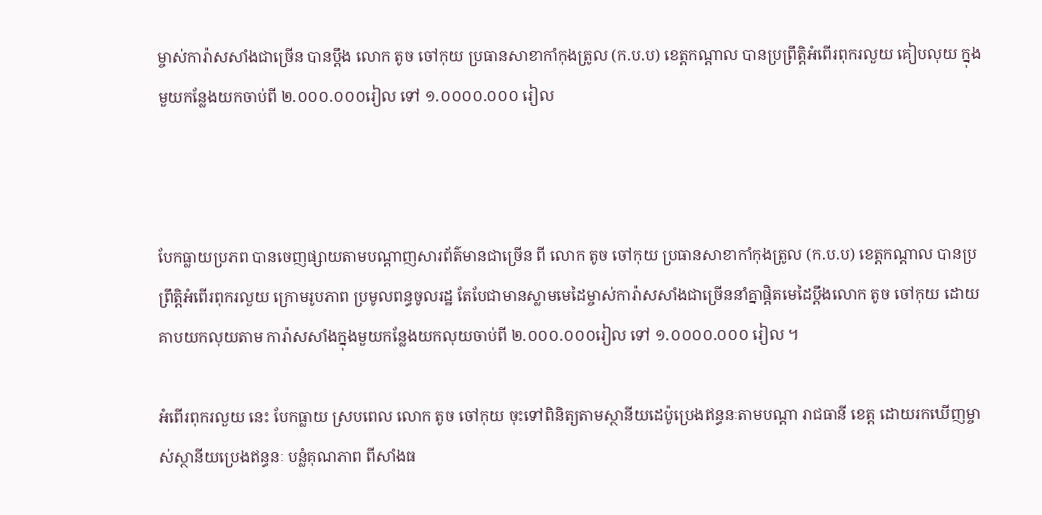ម្ចាស់ការ៉ាសសាំងជាច្រើន បានប្តឹង លោក តូច ចៅកុយ ប្រធានសាខាកាំកុងត្រូល (ក.ប.ប) ខេត្តកណ្តាល បានប្រព្រឹត្តិអំពើរពុករលួយ គៀបលុយ ក្នុងមួយកន្លែងយកចាប់ពី ២.០០០.០០០រៀល ទៅ ១.០០០០.០០០ រៀល



បែកធ្លាយប្រភព បានចេញផ្សាយតាមបណ្តាញសារព័ត៌មានជាច្រើន ពី លោក តូច ចៅកុយ ប្រធានសាខាកាំកុងត្រូល (ក.ប.ប) ខេត្តកណ្តាល បានប្រព្រឹត្តិអំពើរពុករលួយ ក្រោមរូបភាព ប្រមូលពន្ធចូលរដ្ឋ តែបែជាមានស្លាមមេដៃម្ចាស់ការ៉ាសសាំងជាច្រើននាំគ្នាផ្តិតមេដៃប្តឹងលោក តូច ចៅកុយ ដោយគាបយកលុយតាម ការ៉ាសសាំងក្នុងមួយកន្លែងយកលុយចាប់ពី ២.០០០.០០០រៀល ទៅ ១.០០០០.០០០ រៀល ។

អំពើរពុករលួយ នេះ បែកធ្លាយ ស្របពេល លោក តូច ចៅកុយ ចុះទៅពិនិត្យតាមស្ថានីយដេប៉ូប្រេងឥន្ធនៈតាមបណ្តា រាជធានី ខេត្ត ដោយរកឃើញម្ចាស់ស្ថានីយប្រេងឥន្ធនៈ បន្លំគុណភាព ពីសាំងធ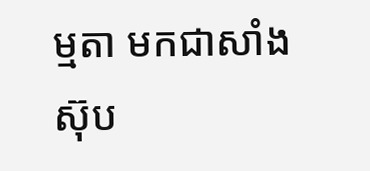ម្មតា មកជាសាំងស៊ុប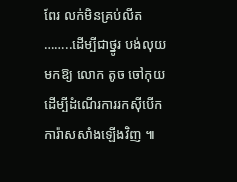ពែរ លក់មិនគ្រប់លីត ……..ដើម្បីជាថ្នូរ បង់លុយមកឱ្យ លោក តូច ចៅកុយ ដើម្បីដំណើរការរកស៊ីបើកការ៉ាសសាំងឡើងវិញ ៕